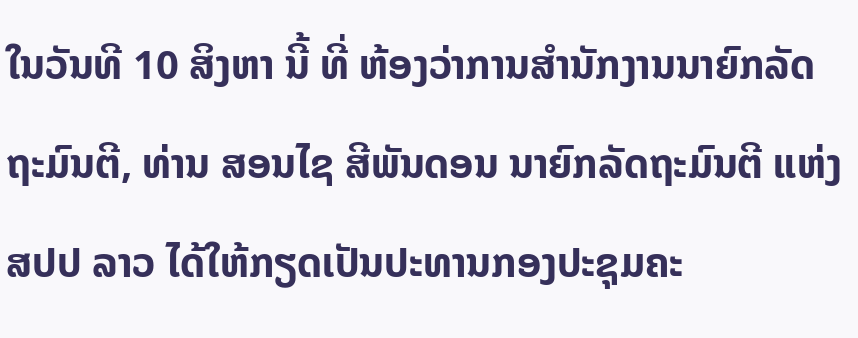ໃນວັນທີ 10 ສິງຫາ ນີ້ ທີ່ ຫ້ອງວ່າການສຳນັກງານນາຍົກລັດຖະມົນຕີ, ທ່ານ ສອນໄຊ ສີພັນດອນ ນາຍົກລັດຖະມົນຕີ ແຫ່ງ ສປປ ລາວ ໄດ້ໃຫ້ກຽດເປັນປະທານກອງປະຊຸມຄະ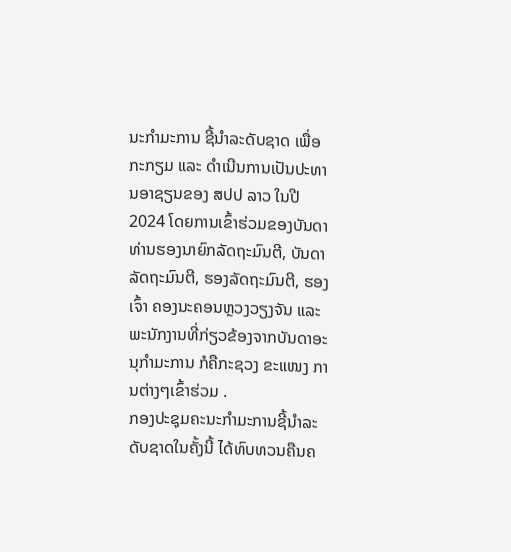ນະກຳມະການ ຊີ້ນຳລະດັບຊາດ ເພື່ອກະກຽມ ແລະ ດໍາເນີນການເປັນປະທານອາຊຽນຂອງ ສປປ ລາວ ໃນປີ 2024 ໂດຍການເຂົ້າຮ່ວມຂອງບັນດາທ່ານຮອງນາຍົກລັດຖະມົນຕີ, ບັນດາລັດຖະມົນຕີ, ຮອງລັດຖະມົນຕີ, ຮອງເຈົ້າ ຄອງນະຄອນຫຼວງວຽງຈັນ ແລະ ພະນັກງານທີ່ກ່ຽວຂ້ອງຈາກບັນດາອະນຸກໍາມະການ ກໍຄືກະຊວງ ຂະແໜງ ການຕ່າງໆເຂົ້າຮ່ວມ .
ກອງປະຊຸມຄະນະກຳມະການຊີ້ນຳລະດັບຊາດໃນຄັ້ງນີ້ ໄດ້ທົບທວນຄືນຄ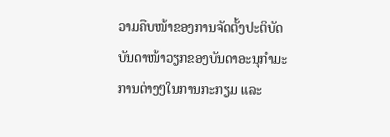ວາມຄືບໜ້າຂອງການຈັດຕັ້ງປະຕິບັດບັນດາໜ້າວຽກຂອງບັນດາອະນຸກໍາມະການຕ່າງໆໃນການກະກຽມ ແລະ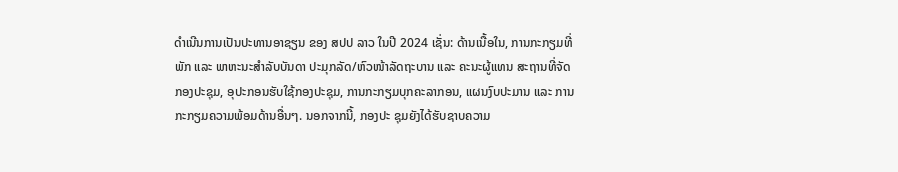ດຳເນີນການເປັນປະທານອາຊຽນ ຂອງ ສປປ ລາວ ໃນປີ 2024 ເຊັ່ນ: ດ້ານເນື້ອໃນ, ການກະກຽມທີ່ພັກ ແລະ ພາຫະນະສຳລັບບັນດາ ປະມຸກລັດ/ຫົວໜ້າລັດຖະບານ ແລະ ຄະນະຜູ້ແທນ ສະຖານທີ່ຈັດກອງປະຊຸມ, ອຸປະກອນຮັບໃຊ້ກອງປະຊຸມ, ການກະກຽມບຸກຄະລາກອນ, ແຜນງົບປະມານ ແລະ ການກະກຽມຄວາມພ້ອມດ້ານອື່ນໆ. ນອກຈາກນີ້, ກອງປະ ຊຸມຍັງໄດ້ຮັບຊາບຄວາມ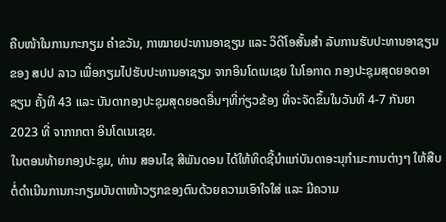ຄືບໜ້າໃນການກະກຽມ ຄຳຂວັນ, ກາໝາຍປະທານອາຊຽນ ແລະ ວິດີໂອສັ້ນສຳ ລັບການຮັບປະທານອາຊຽນຂອງ ສປປ ລາວ ເພື່ອກຽມໄປຮັບປະທານອາຊຽນ ຈາກອິນໂດເນເຊຍ ໃນໂອກາດ ກອງປະຊຸມສຸດຍອດອາຊຽນ ຄັ້ງທີ 43 ແລະ ບັນດາກອງປະຊຸມສຸດຍອດອື່ນໆທີ່ກ່ຽວຂ້ອງ ທີ່ຈະຈັດຂຶ້ນໃນວັນທີ 4-7 ກັນຍາ 2023 ທີ່ ຈາກາກຕາ ອິນໂດເນເຊຍ.
ໃນຕອນທ້າຍກອງປະຊຸມ, ທ່ານ ສອນໄຊ ສີພັນດອນ ໄດ້ໃຫ້ທິດຊີ້ນຳແກ່ບັນດາອະນຸກຳມະການຕ່າງໆ ໃຫ້ສືບຕໍ່ດຳເນີນການກະກຽມບັນດາໜ້າວຽກຂອງຕົນດ້ວຍຄວາມເອົາໃຈໃສ່ ແລະ ມີຄວາມ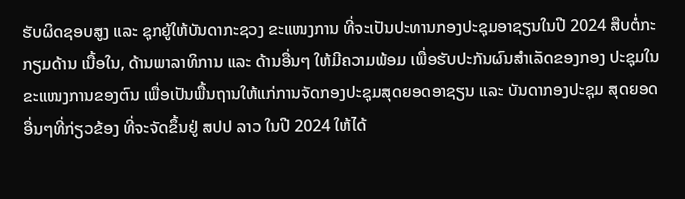ຮັບຜິດຊອບສູງ ແລະ ຊຸກຍູ້ໃຫ້ບັນດາກະຊວງ ຂະແໜງການ ທີ່ຈະເປັນປະທານກອງປະຊຸມອາຊຽນໃນປີ 2024 ສືບຕໍ່ກະກຽມດ້ານ ເນື້ອໃນ, ດ້ານພາລາທິການ ແລະ ດ້ານອື່ນໆ ໃຫ້ມີຄວາມພ້ອມ ເພື່ອຮັບປະກັນຜົນສຳເລັດຂອງກອງ ປະຊຸມໃນ ຂະແໜງການຂອງຕົນ ເພື່ອເປັນພື້ນຖານໃຫ້ແກ່ການຈັດກອງປະຊຸມສຸດຍອດອາຊຽນ ແລະ ບັນດາກອງປະຊຸມ ສຸດຍອດອື່ນໆທີ່ກ່ຽວຂ້ອງ ທີ່ຈະຈັດຂຶ້ນຢູ່ ສປປ ລາວ ໃນປີ 2024 ໃຫ້ໄດ້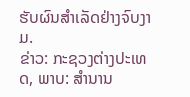ຮັບຜົນສຳເລັດຢ່າງຈົບງາມ.
ຂ່າວ: ກະຊວງຕ່າງປະເທດ, ພາບ: ສຳນານ